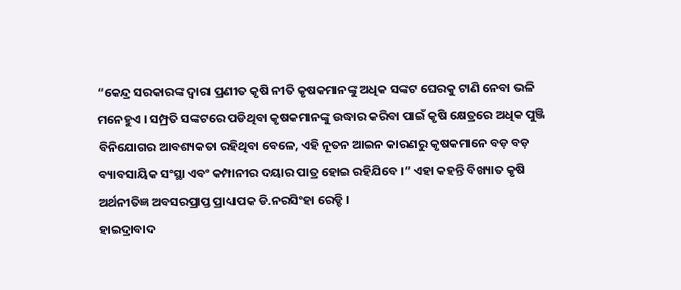“କେନ୍ଦ୍ର ସରକାରଙ୍କ ଦ୍ବାରା ପ୍ରଣୀତ କୃଷି ନୀତି କୃଷକମାନଙ୍କୁ ଅଧିକ ସଙ୍କଟ ଘେରକୁ ଟାଣି ନେବା ଭଳି ମନେହୁଏ । ସମ୍ପ୍ରତି ସଙ୍କଟରେ ପଡିଥିବା କୃଷକମାନଙ୍କୁ ଉଦ୍ଧାର କରିବା ପାଇଁ କୃଷି କ୍ଷେତ୍ରରେ ଅଧିକ ପୁଞ୍ଜି ବିନିଯୋଗର ଆବଶ୍ୟକତା ରହିଥିବା ବେଳେ, ଏହି ନୂତନ ଆଇନ କାରଣରୁ କୃଷକମାନେ ବଡ଼ ବଡ଼ ବ୍ୟାବସାୟିକ ସଂସ୍ଥା ଏବଂ କମ୍ପାନୀର ଦୟାର ପାତ୍ର ହୋଇ ରହିଯିବେ ।” ଏହା କହନ୍ତି ବିଖ୍ୟାତ କୃଷି ଅର୍ଥନୀତିଜ୍ଞ ଅବସରପ୍ରାପ୍ତ ପ୍ରାଧ୍ୟାପକ ଡି.ନରସିଂହା ରେଡ୍ଡି ।
ହାଇଦ୍ରାବାଦ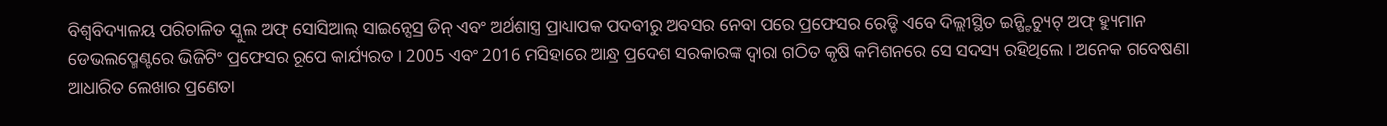ବିଶ୍ବବିଦ୍ୟାଳୟ ପରିଚାଳିତ ସ୍କୁଲ ଅଫ୍ ସୋସିଆଲ୍ ସାଇନ୍ସେସ୍ର ଡିନ୍ ଏବଂ ଅର୍ଥଶାସ୍ତ୍ର ପ୍ରାଧ୍ୟାପକ ପଦବୀରୁ ଅବସର ନେବା ପରେ ପ୍ରଫେସର ରେଡ୍ଡି ଏବେ ଦିଲ୍ଲୀସ୍ଥିତ ଇନ୍ଷ୍ଟିଚ୍ୟୁଟ୍ ଅଫ୍ ହ୍ୟୁମାନ ଡେଭଲପ୍ମେଣ୍ଟରେ ଭିଜିଟିଂ ପ୍ରଫେସର ରୂପେ କାର୍ଯ୍ୟରତ । 2005 ଏବଂ 2016 ମସିହାରେ ଆନ୍ଧ୍ର ପ୍ରଦେଶ ସରକାରଙ୍କ ଦ୍ବାରା ଗଠିତ କୃଷି କମିଶନରେ ସେ ସଦସ୍ୟ ରହିଥିଲେ । ଅନେକ ଗବେଷଣା ଆଧାରିତ ଲେଖାର ପ୍ରଣେତା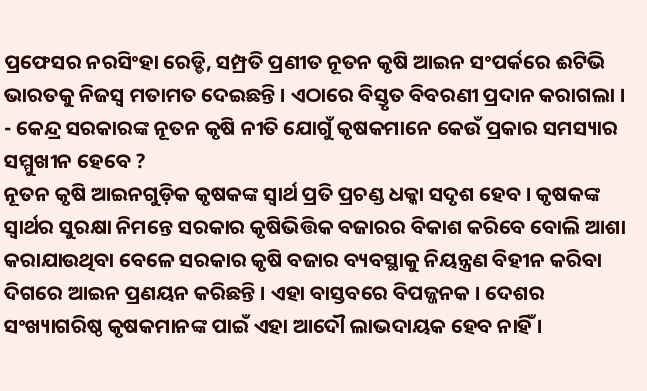ପ୍ରଫେସର ନରସିଂହା ରେଡ୍ଡି, ସମ୍ପ୍ରତି ପ୍ରଣୀତ ନୂତନ କୃଷି ଆଇନ ସଂପର୍କରେ ଈଟିଭି ଭାରତକୁ ନିଜସ୍ବ ମତାମତ ଦେଇଛନ୍ତି । ଏଠାରେ ବିସ୍ତୃତ ବିବରଣୀ ପ୍ରଦାନ କରାଗଲା ।
- କେନ୍ଦ୍ର ସରକାରଙ୍କ ନୂତନ କୃଷି ନୀତି ଯୋଗୁଁ କୃଷକମାନେ କେଉଁ ପ୍ରକାର ସମସ୍ୟାର ସମ୍ମୁଖୀନ ହେବେ ?
ନୂତନ କୃଷି ଆଇନଗୁଡ଼ିକ କୃଷକଙ୍କ ସ୍ବାର୍ଥ ପ୍ରତି ପ୍ରଚଣ୍ଡ ଧକ୍କା ସଦୃଶ ହେବ । କୃଷକଙ୍କ ସ୍ବାର୍ଥର ସୁରକ୍ଷା ନିମନ୍ତେ ସରକାର କୃଷିଭିତ୍ତିକ ବଜାରର ବିକାଶ କରିବେ ବୋଲି ଆଶା କରାଯାଉଥିବା ବେଳେ ସରକାର କୃଷି ବଜାର ବ୍ୟବସ୍ଥାକୁ ନିୟନ୍ତ୍ରଣ ବିହୀନ କରିବା ଦିଗରେ ଆଇନ ପ୍ରଣୟନ କରିଛନ୍ତି । ଏହା ବାସ୍ତବରେ ବିପଜ୍ଜନକ । ଦେଶର ସଂଖ୍ୟାଗରିଷ୍ଠ କୃଷକମାନଙ୍କ ପାଇଁ ଏହା ଆଦୌ ଲାଭଦାୟକ ହେବ ନାହିଁ ।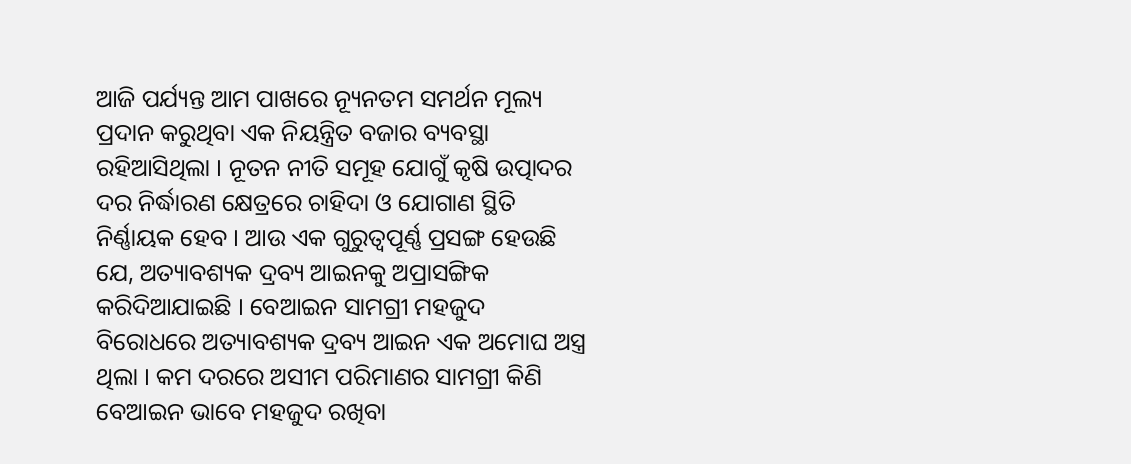ଆଜି ପର୍ଯ୍ୟନ୍ତ ଆମ ପାଖରେ ନ୍ୟୂନତମ ସମର୍ଥନ ମୂଲ୍ୟ ପ୍ରଦାନ କରୁଥିବା ଏକ ନିୟନ୍ତ୍ରିତ ବଜାର ବ୍ୟବସ୍ଥା ରହିଆସିଥିଲା । ନୂତନ ନୀତି ସମୂହ ଯୋଗୁଁ କୃଷି ଉତ୍ପାଦର ଦର ନିର୍ଦ୍ଧାରଣ କ୍ଷେତ୍ରରେ ଚାହିଦା ଓ ଯୋଗାଣ ସ୍ଥିତି ନିର୍ଣ୍ଣାୟକ ହେବ । ଆଉ ଏକ ଗୁରୁତ୍ବପୂର୍ଣ୍ଣ ପ୍ରସଙ୍ଗ ହେଉଛି ଯେ, ଅତ୍ୟାବଶ୍ୟକ ଦ୍ରବ୍ୟ ଆଇନକୁ ଅପ୍ରାସଙ୍ଗିକ କରିଦିଆଯାଇଛି । ବେଆଇନ ସାମଗ୍ରୀ ମହଜୁଦ ବିରୋଧରେ ଅତ୍ୟାବଶ୍ୟକ ଦ୍ରବ୍ୟ ଆଇନ ଏକ ଅମୋଘ ଅସ୍ତ୍ର ଥିଲା । କମ ଦରରେ ଅସୀମ ପରିମାଣର ସାମଗ୍ରୀ କିଣି ବେଆଇନ ଭାବେ ମହଜୁଦ ରଖିବା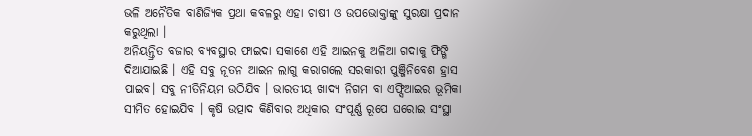ଭଳି ଅନୈତିକ ବାଣିଜ୍ୟିକ ପ୍ରଥା କବଳରୁ ଏହା ଚାଷୀ ଓ ଉପଭୋକ୍ତାଙ୍କୁ ସୁରକ୍ଷା ପ୍ରଦାନ କରୁଥିଲା ।
ଅନିୟନ୍ତ୍ରିତ ବଜାର ବ୍ୟବସ୍ଥାର ଫାଇଦା ସକାଶେ ଏହି ଆଇନକୁ ଅଳିଆ ଗଦାକୁ ଫିଙ୍ଗି ଦିଆଯାଇଛି । ଏହି ସବୁ ନୂତନ ଆଇନ ଲାଗୁ କରାଗଲେ ସରକାରୀ ପୁଞ୍ଜିନିବେଶ ହ୍ରାସ ପାଇବ। ସବୁ ନୀତିନିୟମ ଉଠିଯିବ । ଭାରତୀୟ ଖାଦ୍ୟ ନିଗମ ବା ଏଫ୍ସିଆଇର ଭୂମିକା ସୀମିତ ହୋଇଯିବ । କୃଷି ଉତ୍ପାଦ କିଣିବାର ଅଧିକାର ସଂପୂର୍ଣ୍ଣ ରୂପେ ଘରୋଇ ସଂସ୍ଥା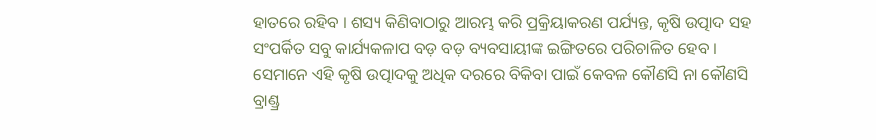ହାତରେ ରହିବ । ଶସ୍ୟ କିଣିବାଠାରୁ ଆରମ୍ଭ କରି ପ୍ରକ୍ରିୟାକରଣ ପର୍ଯ୍ୟନ୍ତ, କୃଷି ଉତ୍ପାଦ ସହ ସଂପର୍କିତ ସବୁ କାର୍ଯ୍ୟକଳାପ ବଡ଼ ବଡ଼ ବ୍ୟବସାୟୀଙ୍କ ଇଙ୍ଗିତରେ ପରିଚାଳିତ ହେବ ।
ସେମାନେ ଏହି କୃଷି ଉତ୍ପାଦକୁ ଅଧିକ ଦରରେ ବିକିବା ପାଇଁ କେବଳ କୌଣସି ନା କୌଣସି ବ୍ରାଣ୍ଡ୍ର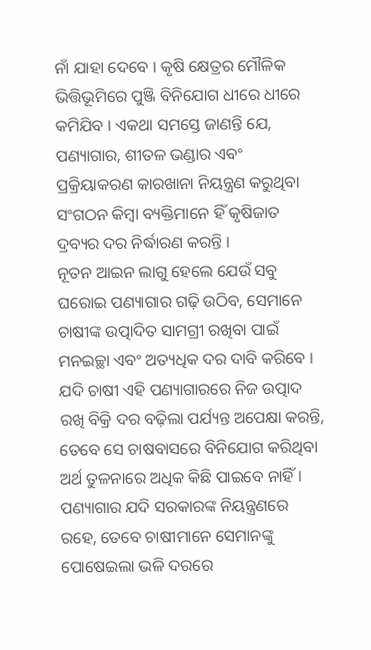ନାଁ ଯାହା ଦେବେ । କୃଷି କ୍ଷେତ୍ରର ମୌଳିକ ଭିତ୍ତିଭୂମିରେ ପୁଞ୍ଜି ବିନିଯୋଗ ଧୀରେ ଧୀରେ କମିଯିବ । ଏକଥା ସମସ୍ତେ ଜାଣନ୍ତି ଯେ, ପଣ୍ୟାଗାର, ଶୀତଳ ଭଣ୍ଡାର ଏବଂ ପ୍ରକ୍ରିୟାକରଣ କାରଖାନା ନିୟନ୍ତ୍ରଣ କରୁଥିବା ସଂଗଠନ କିମ୍ବା ବ୍ୟକ୍ତିମାନେ ହିଁ କୃଷିଜାତ ଦ୍ରବ୍ୟର ଦର ନିର୍ଦ୍ଧାରଣ କରନ୍ତି ।
ନୂତନ ଆଇନ ଲାଗୁ ହେଲେ ଯେଉଁ ସବୁ ଘରୋଇ ପଣ୍ୟାଗାର ଗଢ଼ି ଉଠିବ, ସେମାନେ ଚାଷୀଙ୍କ ଉତ୍ପାଦିତ ସାମଗ୍ରୀ ରଖିବା ପାଇଁ ମନଇଚ୍ଛା ଏବଂ ଅତ୍ୟଧିକ ଦର ଦାବି କରିବେ । ଯଦି ଚାଷୀ ଏହି ପଣ୍ୟାଗାରରେ ନିଜ ଉତ୍ପାଦ ରଖି ବିକ୍ରି ଦର ବଢ଼ିଲା ପର୍ଯ୍ୟନ୍ତ ଅପେକ୍ଷା କରନ୍ତି, ତେବେ ସେ ଚାଷବାସରେ ବିନିଯୋଗ କରିଥିବା ଅର୍ଥ ତୁଳନାରେ ଅଧିକ କିଛି ପାଇବେ ନାହିଁ । ପଣ୍ୟାଗାର ଯଦି ସରକାରଙ୍କ ନିୟନ୍ତ୍ରଣରେ ରହେ, ତେବେ ଚାଷୀମାନେ ସେମାନଙ୍କୁ ପୋଷେଇଲା ଭଳି ଦରରେ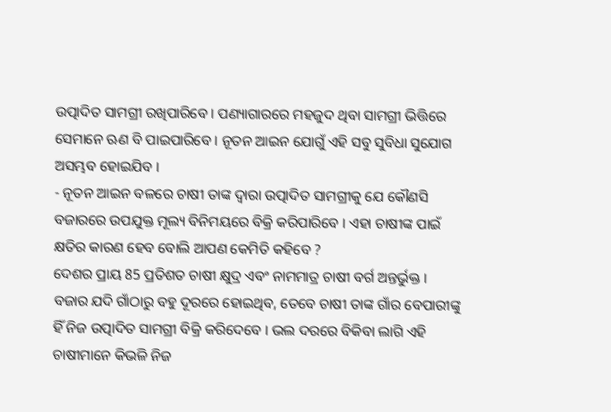ଉତ୍ପାଦିତ ସାମଗ୍ରୀ ରଖିପାରିବେ । ପଣ୍ୟାଗାରରେ ମହଜୁଦ ଥିବା ସାମଗ୍ରୀ ଭିତ୍ତିରେ ସେମାନେ ଋଣ ବି ପାଇପାରିବେ । ନୂତନ ଆଇନ ଯୋଗୁଁ ଏହି ସବୁ ସୁବିଧା ସୁଯୋଗ ଅସମ୍ଭବ ହୋଇଯିବ ।
- ନୂତନ ଆଇନ ବଳରେ ଚାଷୀ ତାଙ୍କ ଦ୍ବାରା ଉତ୍ପାଦିତ ସାମଗ୍ରୀକୁ ଯେ କୌଣସି ବଜାରରେ ଉପଯୁକ୍ତ ମୂଲ୍ୟ ବିନିମୟରେ ବିକ୍ରି କରିପାରିବେ । ଏହା ଚାଷୀଙ୍କ ପାଇଁ କ୍ଷତିର କାରଣ ହେବ ବୋଲି ଆପଣ କେମିତି କହିବେ ?
ଦେଶର ପ୍ରାୟ 85 ପ୍ରତିଶତ ଚାଷୀ କ୍ଷୁଦ୍ର ଏବଂ ନାମମାତ୍ର ଚାଷୀ ବର୍ଗ ଅନ୍ତର୍ଭୁକ୍ତ । ବଜାର ଯଦି ଗାଁଠାରୁ ବହୁ ଦୂରରେ ହୋଇଥିବ, ତେବେ ଚାଷୀ ତାଙ୍କ ଗାଁର ବେପାରୀଙ୍କୁ ହିଁ ନିଜ ଉତ୍ପାଦିତ ସାମଗ୍ରୀ ବିକ୍ରି କରିଦେବେ । ଭଲ ଦରରେ ବିକିବା ଲାଗି ଏହି ଚାଷୀମାନେ କିଭଳି ନିଜ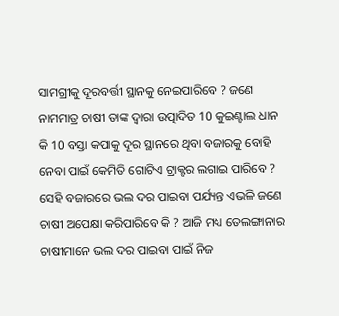ସାମଗ୍ରୀକୁ ଦୂରବର୍ତ୍ତୀ ସ୍ଥାନକୁ ନେଇପାରିବେ ? ଜଣେ ନାମମାତ୍ର ଚାଷୀ ତାଙ୍କ ଦ୍ବାରା ଉତ୍ପାଦିତ 10 କୁଇଣ୍ଟାଲ ଧାନ କି 10 ବସ୍ତା କପାକୁ ଦୂର ସ୍ଥାନରେ ଥିବା ବଜାରକୁ ବୋହି ନେବା ପାଇଁ କେମିତି ଗୋଟିଏ ଟ୍ରାକ୍ଟର ଲଗାଇ ପାରିବେ ? ସେହି ବଜାରରେ ଭଲ ଦର ପାଇବା ପର୍ଯ୍ୟନ୍ତ ଏଭଳି ଜଣେ ଚାଷୀ ଅପେକ୍ଷା କରିପାରିବେ କି ? ଆଜି ମଧ୍ୟ ତେଲଙ୍ଗାନାର ଚାଷୀମାନେ ଭଲ ଦର ପାଇବା ପାଇଁ ନିଜ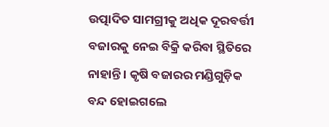ଉତ୍ପାଦିତ ସାମଗ୍ରୀକୁ ଅଧିକ ଦୂରବର୍ତ୍ତୀ ବଜାରକୁ ନେଇ ବିକ୍ରି କରିବା ସ୍ଥିତିରେ ନାହାନ୍ତି । କୃଷି ବଜାରର ମଣ୍ଡିଗୁଡ଼ିକ ବନ୍ଦ ହୋଇଗଲେ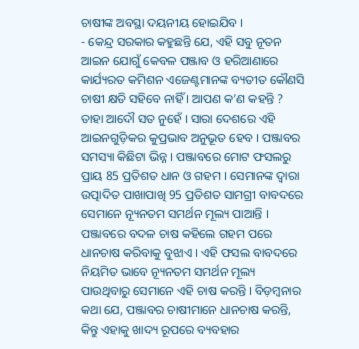ଚାଷୀଙ୍କ ଅବସ୍ଥା ଦୟନୀୟ ହୋଇଯିବ ।
- କେନ୍ଦ୍ର ସରକାର କହୁଛନ୍ତି ଯେ, ଏହି ସବୁ ନୂତନ ଆଇନ ଯୋଗୁଁ କେବଳ ପଞ୍ଜାବ ଓ ହରିଆଣାରେ କାର୍ଯ୍ୟରତ କମିଶନ ଏଜେଣ୍ଟମାନଙ୍କ ବ୍ୟତୀତ କୌଣସି ଚାଷୀ କ୍ଷତି ସହିବେ ନାହିଁ । ଆପଣ କ’ଣ କହନ୍ତି ?
ତାହା ଆଦୌ ସତ ନୁହେଁ । ସାରା ଦେଶରେ ଏହି ଆଇନଗୁଡ଼ିକର କୁପ୍ରଭାବ ଅନୁଭୂତ ହେବ । ପଞ୍ଜାବର ସମସ୍ୟା କିଛିଟା ଭିନ୍ନ । ପଞ୍ଜାବରେ ମୋଟ ଫସଲରୁ ପ୍ରାୟ 85 ପ୍ରତିଶତ ଧାନ ଓ ଗହମ । ସେମାନଙ୍କ ଦ୍ବାରା ଉତ୍ପାଦିତ ପାଖାପାଖି 95 ପ୍ରତିଶତ ସାମଗ୍ରୀ ବାବଦରେ ସେମାନେ ନ୍ୟୂନତମ ସମର୍ଥନ ମୂଲ୍ୟ ପାଆନ୍ତି । ପଞ୍ଜାବରେ ବଦଳ ଚାଷ କହିଲେ ଗହମ ପରେ ଧାନଚାଷ କରିବାକୁ ବୁଝାଏ । ଏହି ଫସଲ ବାବଦରେ ନିୟମିତ ଭାବେ ନ୍ୟୂନତମ ସମର୍ଥନ ମୂଲ୍ୟ ପାଉଥିବାରୁ ସେମାନେ ଏହି ଚାଷ କରନ୍ତି । ବିଡ଼ମ୍ବନାର କଥା ଯେ, ପଞ୍ଜାବର ଚାଷୀମାନେ ଧାନଚାଷ କରନ୍ତି, କିନ୍ତୁ ଏହାକୁ ଖାଦ୍ୟ ରୂପରେ ବ୍ୟବହାର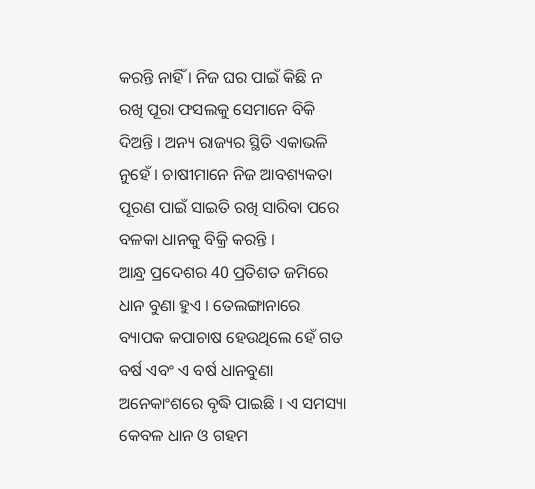କରନ୍ତି ନାହିଁ । ନିଜ ଘର ପାଇଁ କିଛି ନ ରଖି ପୂରା ଫସଲକୁ ସେମାନେ ବିକି ଦିଅନ୍ତି । ଅନ୍ୟ ରାଜ୍ୟର ସ୍ଥିତି ଏକାଭଳି ନୁହେଁ । ଚାଷୀମାନେ ନିଜ ଆବଶ୍ୟକତା ପୂରଣ ପାଇଁ ସାଇତି ରଖି ସାରିବା ପରେ ବଳକା ଧାନକୁ ବିକ୍ରି କରନ୍ତି ।
ଆନ୍ଧ୍ର ପ୍ରଦେଶର 40 ପ୍ରତିଶତ ଜମିରେ ଧାନ ବୁଣା ହୁଏ । ତେଲଙ୍ଗାନାରେ ବ୍ୟାପକ କପାଚାଷ ହେଉଥିଲେ ହେଁ ଗତ ବର୍ଷ ଏବଂ ଏ ବର୍ଷ ଧାନବୁଣା ଅନେକାଂଶରେ ବୃଦ୍ଧି ପାଇଛି । ଏ ସମସ୍ୟା କେବଳ ଧାନ ଓ ଗହମ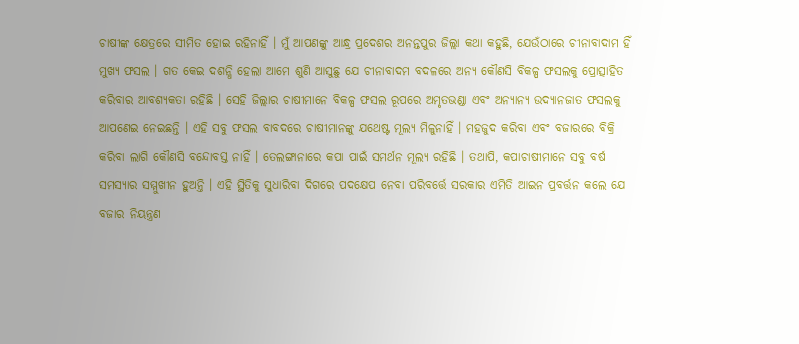ଚାଷୀଙ୍କ କ୍ଷେତ୍ରରେ ସୀମିତ ହୋଇ ରହିନାହିଁ । ମୁଁ ଆପଣଙ୍କୁ ଆନ୍ଧ୍ର ପ୍ରଦେଶର ଅନନ୍ତପୁର ଜିଲ୍ଲା କଥା କହୁଛି, ଯେଉଁଠାରେ ଚୀନାବାଦାମ ହିଁ ମୁଖ୍ୟ ଫସଲ । ଗତ କେଇ ଦଶନ୍ଧି ହେଲା ଆମେ ଶୁଣି ଆସୁଛୁ ଯେ ଚୀନାବାଦମ ବଦଳରେ ଅନ୍ୟ କୌଣସି ବିକଳ୍ପ ଫସଲକୁ ପ୍ରୋତ୍ସାହିତ କରିବାର ଆବଶ୍ୟକତା ରହିଛି । ସେହି ଜିଲ୍ଲାର ଚାଷୀମାନେ ବିକଳ୍ପ ଫସଲ ରୂପରେ ଅମୃତଭଣ୍ଡା ଏବଂ ଅନ୍ୟାନ୍ୟ ଉଦ୍ୟାନଜାତ ଫସଲକୁ ଆପଣେଇ ନେଇଛନ୍ତି । ଏହି ସବୁ ଫସଲ ବାବଦରେ ଚାଷୀମାନଙ୍କୁ ଯଥେଷ୍ଟ ମୂଲ୍ୟ ମିଳୁନାହିଁ । ମହଜୁଦ କରିବା ଏବଂ ବଜାରରେ ବିକ୍ରି କରିବା ଲାଗି କୌଣସି ବନ୍ଦୋବସ୍ତ ନାହିଁ । ତେଲଙ୍ଗାନାରେ କପା ପାଇଁ ସମର୍ଥନ ମୂଲ୍ୟ ରହିଛି । ତଥାପି, କପାଚାଷୀମାନେ ସବୁ ବର୍ଷ ସମସ୍ୟାର ସମ୍ମୁଖୀନ ହୁଅନ୍ତି । ଏହି ସ୍ଥିତିକୁ ସୁଧାରିବା ଦିଗରେ ପଦକ୍ଷେପ ନେବା ପରିବର୍ତ୍ତେ ସରକାର ଏମିତି ଆଇନ ପ୍ରବର୍ତ୍ତନ କଲେ ଯେ ବଜାର ନିୟନ୍ତ୍ରଣ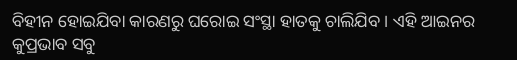ବିହୀନ ହୋଇଯିବା କାରଣରୁ ଘରୋଇ ସଂସ୍ଥା ହାତକୁ ଚାଲିଯିବ । ଏହି ଆଇନର କୁପ୍ରଭାବ ସବୁ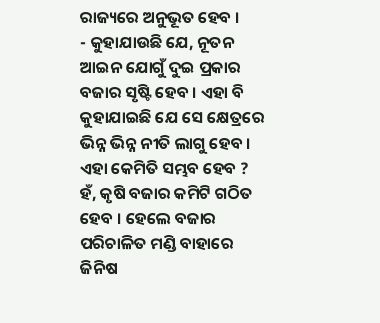ରାଜ୍ୟରେ ଅନୁଭୂତ ହେବ ।
- କୁହାଯାଉଛି ଯେ, ନୂତନ ଆଇନ ଯୋଗୁଁ ଦୁଇ ପ୍ରକାର ବଜାର ସୃଷ୍ଟି ହେବ । ଏହା ବି କୁହାଯାଇଛି ଯେ ସେ କ୍ଷେତ୍ରରେ ଭିନ୍ନ ଭିନ୍ନ ନୀତି ଲାଗୁ ହେବ । ଏହା କେମିତି ସମ୍ଭବ ହେବ ?
ହଁ, କୃଷି ବଜାର କମିଟି ଗଠିତ ହେବ । ହେଲେ ବଜାର ପରିଚାଳିତ ମଣ୍ଡି ବାହାରେ ଜିନିଷ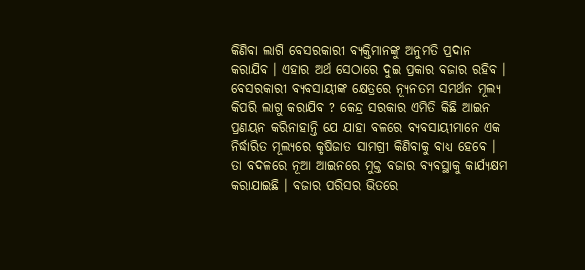କିଣିବା ଲାଗି ବେସରକାରୀ ବ୍ୟକ୍ତିମାନଙ୍କୁ ଅନୁମତି ପ୍ରଦାନ କରାଯିବ । ଏହାର ଅର୍ଥ ସେଠାରେ ଦୁଇ ପ୍ରକାର ବଜାର ରହିବ । ବେସରକାରୀ ବ୍ୟବସାୟୀଙ୍କ କ୍ଷେତ୍ରରେ ନ୍ୟୂନତମ ସମର୍ଥନ ମୂଲ୍ୟ କିପରି ଲାଗୁ କରାଯିବ ? କେନ୍ଦ୍ର ସରକାର ଏମିତି କିଛି ଆଇନ ପ୍ରଣୟନ କରିନାହାନ୍ତି ଯେ ଯାହା ବଳରେ ବ୍ୟବସାୟୀମାନେ ଏକ ନିର୍ଦ୍ଧାରିତ ମୂଲ୍ୟରେ କୃଷିଜାତ ସାମଗ୍ରୀ କିଣିବାକୁ ବାଧ୍ୟ ହେବେ । ତା ବଦଳରେ ନୂଆ ଆଇନରେ ମୁକ୍ତ ବଜାର ବ୍ୟବସ୍ଥାକୁ କାର୍ଯ୍ୟକ୍ଷମ କରାଯାଇଛି । ବଜାର ପରିସର ଭିତରେ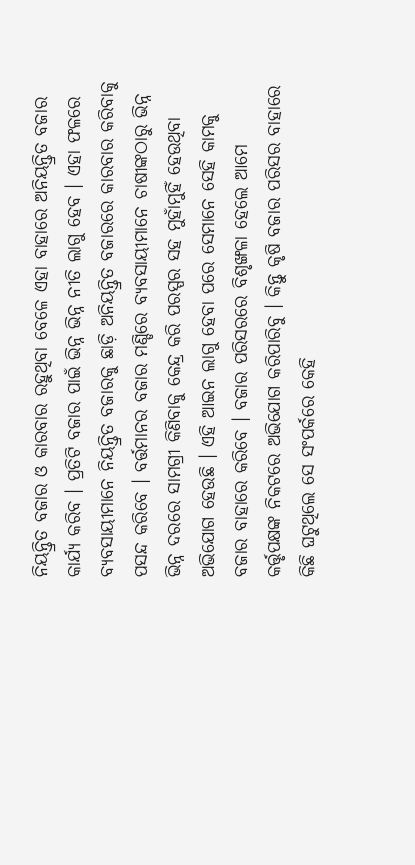ନିୟନ୍ତ୍ରିତ ବଜାର ଓ କାରବାର ରହୁଥିବା ବେଳେ ଏହା ବାହାରେ ଅନିୟନ୍ତ୍ରିତ ବଜାର କାର୍ଯ୍ୟ କରିବ । ପ୍ରତିଟି ବଜାର ପାଇଁ ଭିନ୍ନ ଭିନ୍ନ ନୀତି ଲାଗୁ ହେବ । ଏହା ଫଳରେ ବ୍ୟବସାୟୀମାନେ ନିୟନ୍ତ୍ରିତ ବଜାରକୁ ଛାଡ଼ି ଅନିୟନ୍ତ୍ରିତ ବଜାରରେ କାରବାର କରିବାକୁ ପସନ୍ଦ କରିବେ । ବର୍ତ୍ତମାନର ବଜାର ମଣ୍ଡିରେ ବ୍ୟବସାୟୀମାନେ ଚାଷୀଙ୍କଠାରୁ ଭିନ୍ନ ଭିନ୍ନ ଦରରେ ସାମଗ୍ରୀ କିଣିବାକୁ କେନ୍ଦ୍ର କରି ପରସ୍ପର ସହ ମୁହାଁମୁହିଁ ହେଉଥିବା ଅଭିଯୋଗ ହେଉଛି । ଏହି ଆଇନ ଲାଗୁ ହେବା ପରେ ସେମାନେ ସେହି କାମକୁ ବଜାର ବାହାରେ କରିବେ । ବଜାର ପରିସରରେ ବିଶୃଙ୍ଖଳା ହେଲେ ଆମେ କର୍ତ୍ତୃପକ୍ଷଙ୍କ ନିକଟରେ ଅଭିଯୋଗ କରିପାରିବୁ । କିନ୍ତୁ କୃଷି ବଜାର ପରିସର ବାହାରେ କିଛି ଘଟୁଥିଲେ ସେ ସଂପର୍କରେ କେହି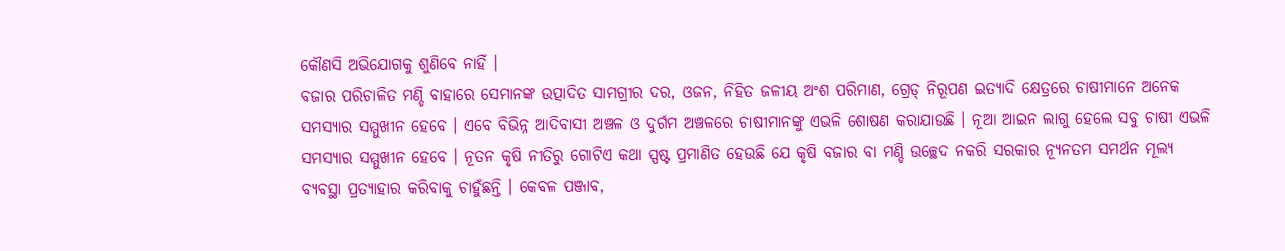କୌଣସି ଅଭିଯୋଗକୁ ଶୁଣିବେ ନାହିଁ ।
ବଜାର ପରିଚାଳିତ ମଣ୍ଡି ବାହାରେ ସେମାନଙ୍କ ଉତ୍ପାଦିତ ସାମଗ୍ରୀର ଦର, ଓଜନ, ନିହିତ ଜଳୀୟ ଅଂଶ ପରିମାଣ, ଗ୍ରେଡ୍ ନିରୂପଣ ଇତ୍ୟାଦି କ୍ଷେତ୍ରରେ ଚାଷୀମାନେ ଅନେକ ସମସ୍ୟାର ସମ୍ମୁଖୀନ ହେବେ । ଏବେ ବିଭିନ୍ନ ଆଦିବାସୀ ଅଞ୍ଚଳ ଓ ଦୁର୍ଗମ ଅଞ୍ଚଳରେ ଚାଷୀମାନଙ୍କୁ ଏଭଳି ଶୋଷଣ କରାଯାଉଛି । ନୂଆ ଆଇନ ଲାଗୁ ହେଲେ ସବୁ ଚାଷୀ ଏଭଳି ସମସ୍ୟାର ସମ୍ମୁଖୀନ ହେବେ । ନୂତନ କୃଷି ନୀତିରୁ ଗୋଟିଏ କଥା ସ୍ପଷ୍ଟ ପ୍ରମାଣିତ ହେଉଛି ଯେ କୃଷି ବଜାର ବା ମଣ୍ଡି ଉଚ୍ଛେଦ ନକରି ସରକାର ନ୍ୟୂନତମ ସମର୍ଥନ ମୂଲ୍ୟ ବ୍ୟବସ୍ଥା ପ୍ରତ୍ୟାହାର କରିବାକୁ ଚାହୁଁଛନ୍ତି । କେବଳ ପଞ୍ଜାବ,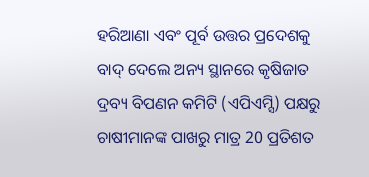ହରିଆଣା ଏବଂ ପୂର୍ବ ଉତ୍ତର ପ୍ରଦେଶକୁ ବାଦ୍ ଦେଲେ ଅନ୍ୟ ସ୍ଥାନରେ କୃଷିଜାତ ଦ୍ରବ୍ୟ ବିପଣନ କମିଟି (ଏପିଏମ୍ସି) ପକ୍ଷରୁ ଚାଷୀମାନଙ୍କ ପାଖରୁ ମାତ୍ର 20 ପ୍ରତିଶତ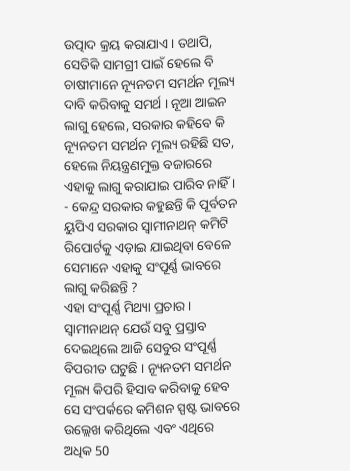ଉତ୍ପାଦ କ୍ରୟ କରାଯାଏ । ତଥାପି, ସେତିକି ସାମଗ୍ରୀ ପାଇଁ ହେଲେ ବି ଚାଷୀମାନେ ନ୍ୟୂନତମ ସମର୍ଥନ ମୂଲ୍ୟ ଦାବି କରିବାକୁ ସମର୍ଥ । ନୂଆ ଆଇନ ଲାଗୁ ହେଲେ, ସରକାର କହିବେ କି ନ୍ୟୂନତମ ସମର୍ଥନ ମୂଲ୍ୟ ରହିଛି ସତ, ହେଲେ ନିୟନ୍ତ୍ରଣମୁକ୍ତ ବଜାରରେ ଏହାକୁ ଲାଗୁ କରାଯାଇ ପାରିବ ନାହିଁ ।
- କେନ୍ଦ୍ର ସରକାର କହୁଛନ୍ତି କି ପୂର୍ବତନ ୟୁପିଏ ସରକାର ସ୍ବାମୀନାଥନ୍ କମିଟି ରିପୋର୍ଟକୁ ଏଡ଼ାଇ ଯାଇଥିବା ବେଳେ ସେମାନେ ଏହାକୁ ସଂପୂର୍ଣ୍ଣ ଭାବରେ ଲାଗୁ କରିଛନ୍ତି ?
ଏହା ସଂପୂର୍ଣ୍ଣ ମିଥ୍ୟା ପ୍ରଚାର । ସ୍ବାମୀନାଥନ୍ ଯେଉଁ ସବୁ ପ୍ରସ୍ତାବ ଦେଇଥିଲେ ଆଜି ସେବୁର ସଂପୂର୍ଣ୍ଣ ବିପରୀତ ଘଟୁଛି । ନ୍ୟୂନତମ ସମର୍ଥନ ମୂଲ୍ୟ କିପରି ହିସାବ କରିବାକୁ ହେବ ସେ ସଂପର୍କରେ କମିଶନ ସ୍ପଷ୍ଟ ଭାବରେ ଉଲ୍ଲେଖ କରିଥିଲେ ଏବଂ ଏଥିରେ ଅଧିକ 50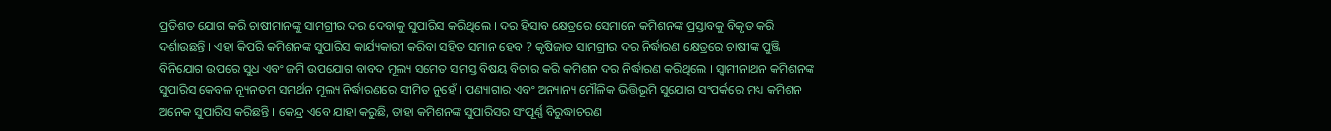ପ୍ରତିଶତ ଯୋଗ କରି ଚାଷୀମାନଙ୍କୁ ସାମଗ୍ରୀର ଦର ଦେବାକୁ ସୁପାରିସ କରିଥିଲେ । ଦର ହିସାବ କ୍ଷେତ୍ରରେ ସେମାନେ କମିଶନଙ୍କ ପ୍ରସ୍ତାବକୁ ବିକୃତ କରି ଦର୍ଶାଉଛନ୍ତି । ଏହା କିପରି କମିଶନଙ୍କ ସୁପାରିସ କାର୍ଯ୍ୟକାରୀ କରିବା ସହିତ ସମାନ ହେବ ? କୃଷିଜାତ ସାମଗ୍ରୀର ଦର ନିର୍ଦ୍ଧାରଣ କ୍ଷେତ୍ରରେ ଚାଷୀଙ୍କ ପୁଞ୍ଜି ବିନିଯୋଗ ଉପରେ ସୁଧ ଏବଂ ଜମି ଉପଯୋଗ ବାବଦ ମୂଲ୍ୟ ସମେତ ସମସ୍ତ ବିଷୟ ବିଚାର କରି କମିଶନ ଦର ନିର୍ଦ୍ଧାରଣ କରିଥିଲେ । ସ୍ବାମୀନାଥନ କମିଶନଙ୍କ ସୁପାରିସ କେବଳ ନ୍ୟୂନତମ ସମର୍ଥନ ମୂଲ୍ୟ ନିର୍ଦ୍ଧାରଣରେ ସୀମିତ ନୁହେଁ । ପଣ୍ୟାଗାର ଏବଂ ଅନ୍ୟାନ୍ୟ ମୌଳିକ ଭିତ୍ତିଭୂମି ସୁଯୋଗ ସଂପର୍କରେ ମଧ୍ୟ କମିଶନ ଅନେକ ସୁପାରିସ କରିଛନ୍ତି । କେନ୍ଦ୍ର ଏବେ ଯାହା କରୁଛି, ତାହା କମିଶନଙ୍କ ସୁପାରିସର ସଂପୂର୍ଣ୍ଣ ବିରୁଦ୍ଧାଚରଣ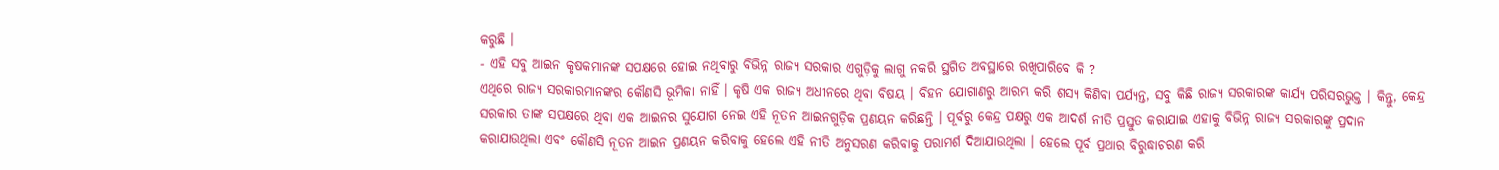କରୁଛି ।
- ଏହି ସବୁ ଆଇନ କୃଷକମାନଙ୍କ ସପକ୍ଷରେ ହୋଇ ନଥିବାରୁ ବିଭିନ୍ନ ରାଜ୍ୟ ସରକାର ଏଗୁଡ଼ିକୁ ଲାଗୁ ନକରି ସ୍ଥଗିତ ଅବସ୍ଥାରେ ରଖିପାରିବେ କି ?
ଏଥିରେ ରାଜ୍ୟ ସରକାରମାନଙ୍କର କୌଣସି ଭୂମିକା ନାହିଁ । କୃଷି ଏକ ରାଜ୍ୟ ଅଧୀନରେ ଥିବା ବିଷୟ । ବିହନ ଯୋଗାଣରୁ ଆରମ୍ଭ କରି ଶସ୍ୟ କିଣିବା ପର୍ଯ୍ୟନ୍ତ, ସବୁ କିଛି ରାଜ୍ୟ ସରକାରଙ୍କ କାର୍ଯ୍ୟ ପରିସରଭୁକ୍ତ । କିନ୍ତୁ, କେନ୍ଦ୍ର ସରକାର ତାଙ୍କ ସପକ୍ଷରେ ଥିବା ଏକ ଆଇନର ସୁଯୋଗ ନେଇ ଏହି ନୂତନ ଆଇନଗୁଡ଼ିକ ପ୍ରଣୟନ କରିଛନ୍ତି । ପୂର୍ବରୁ କେନ୍ଦ୍ର ପକ୍ଷରୁ ଏକ ଆଦର୍ଶ ନୀତି ପ୍ରସ୍ତୁତ କରାଯାଇ ଏହାକୁ ବିଭିନ୍ନ ରାଜ୍ୟ ସରକାରଙ୍କୁ ପ୍ରଦାନ କରାଯାଉଥିଲା ଏବଂ କୌଣସି ନୂତନ ଆଇନ ପ୍ରଣୟନ କରିବାକୁ ହେଲେ ଏହି ନୀତି ଅନୁସରଣ କରିବାକୁ ପରାମର୍ଶ ଦିଆଯାଉଥିଲା । ହେଲେ ପୂର୍ବ ପ୍ରଥାର ବିରୁଦ୍ଧାଚରଣ କରି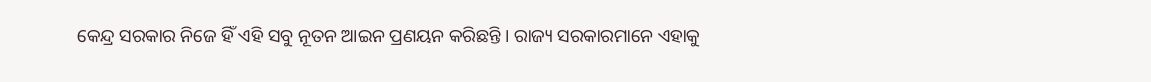କେନ୍ଦ୍ର ସରକାର ନିଜେ ହିଁ ଏହି ସବୁ ନୂତନ ଆଇନ ପ୍ରଣୟନ କରିଛନ୍ତି । ରାଜ୍ୟ ସରକାରମାନେ ଏହାକୁ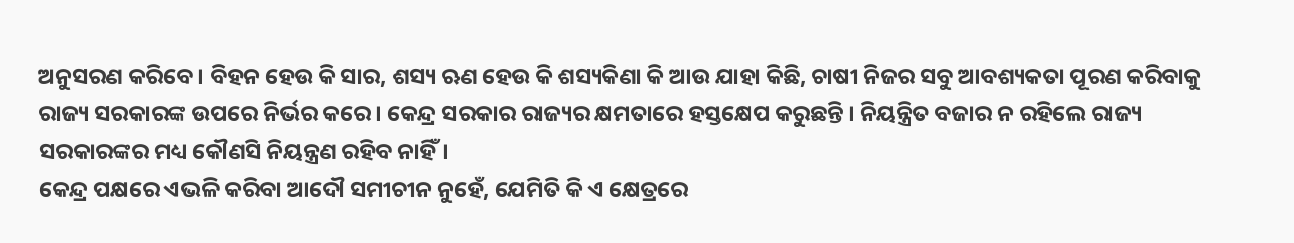ଅନୁସରଣ କରିବେ । ବିହନ ହେଉ କି ସାର, ଶସ୍ୟ ଋଣ ହେଉ କି ଶସ୍ୟକିଣା କି ଆଉ ଯାହା କିଛି, ଚାଷୀ ନିଜର ସବୁ ଆବଶ୍ୟକତା ପୂରଣ କରିବାକୁ ରାଜ୍ୟ ସରକାରଙ୍କ ଉପରେ ନିର୍ଭର କରେ । କେନ୍ଦ୍ର ସରକାର ରାଜ୍ୟର କ୍ଷମତାରେ ହସ୍ତକ୍ଷେପ କରୁଛନ୍ତି । ନିୟନ୍ତ୍ରିତ ବଜାର ନ ରହିଲେ ରାଜ୍ୟ ସରକାରଙ୍କର ମଧ୍ୟ କୌଣସି ନିୟନ୍ତ୍ରଣ ରହିବ ନାହିଁ।
କେନ୍ଦ୍ର ପକ୍ଷରେ ଏଭଳି କରିବା ଆଦୌ ସମୀଚୀନ ନୁହେଁ, ଯେମିତି କି ଏ କ୍ଷେତ୍ରରେ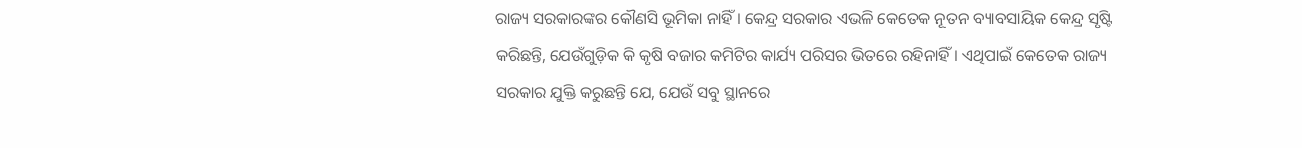ରାଜ୍ୟ ସରକାରଙ୍କର କୌଣସି ଭୂମିକା ନାହିଁ । କେନ୍ଦ୍ର ସରକାର ଏଭଳି କେତେକ ନୂତନ ବ୍ୟାବସାୟିକ କେନ୍ଦ୍ର ସୃଷ୍ଟି କରିଛନ୍ତି, ଯେଉଁଗୁଡ଼ିକ କି କୃଷି ବଜାର କମିଟିର କାର୍ଯ୍ୟ ପରିସର ଭିତରେ ରହିନାହିଁ । ଏଥିପାଇଁ କେତେକ ରାଜ୍ୟ ସରକାର ଯୁକ୍ତି କରୁଛନ୍ତି ଯେ, ଯେଉଁ ସବୁ ସ୍ଥାନରେ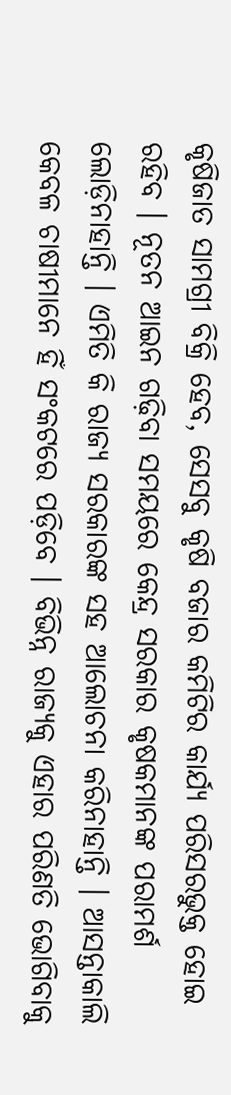କୃଷିଜାତ ସାମଗ୍ରୀ ବିକ୍ରି ହେବ, ସେସବୁ କୃଷି ବଜାର କମିଟିର କାର୍ଯ୍ୟ ପରିସରଭୁକ୍ତ ହୋଇ ରହିବ । ନୂତନ ଆଇନ ଗଢ଼ିବା ସମୟରେ କେନ୍ଦ୍ର ସରକାର କୃଷକମାନଙ୍କ ପରାମର୍ଶ ଲୋଡ଼ିନାହାନ୍ତି । ଏମିତି କି ରାଜ୍ୟ ସରକାରଙ୍କ ସହ ଆଲୋଚନା କରିନାହାନ୍ତି । ଆସନ୍ତାକାଲି କେବଳ ଚାଷୀମାନେ ହିଁ ସଂକଟରେ ପଡ଼ିବେ । ବିଭିନ୍ନ ରାଜ୍ୟକୁ ଏହାର ପରିଣତି ଭୋଗିବାକୁ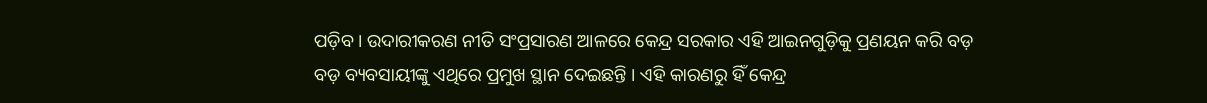ପଡ଼ିବ । ଉଦାରୀକରଣ ନୀତି ସଂପ୍ରସାରଣ ଆଳରେ କେନ୍ଦ୍ର ସରକାର ଏହି ଆଇନଗୁଡ଼ିକୁ ପ୍ରଣୟନ କରି ବଡ଼ ବଡ଼ ବ୍ୟବସାୟୀଙ୍କୁ ଏଥିରେ ପ୍ରମୁଖ ସ୍ଥାନ ଦେଇଛନ୍ତି । ଏହି କାରଣରୁ ହିଁ କେନ୍ଦ୍ର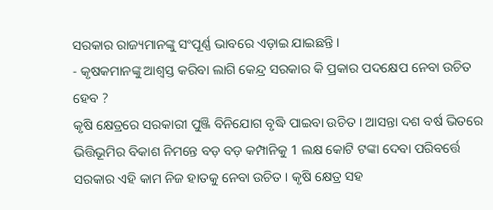ସରକାର ରାଜ୍ୟମାନଙ୍କୁ ସଂପୂର୍ଣ୍ଣ ଭାବରେ ଏଡ଼ାଇ ଯାଇଛନ୍ତି ।
- କୃଷକମାନଙ୍କୁ ଆଶ୍ବସ୍ତ କରିବା ଲାଗି କେନ୍ଦ୍ର ସରକାର କି ପ୍ରକାର ପଦକ୍ଷେପ ନେବା ଉଚିତ ହେବ ?
କୃଷି କ୍ଷେତ୍ରରେ ସରକାରୀ ପୁଞ୍ଜି ବିନିଯୋଗ ବୃଦ୍ଧି ପାଇବା ଉଚିତ । ଆସନ୍ତା ଦଶ ବର୍ଷ ଭିତରେ ଭିତ୍ତିଭୂମିର ବିକାଶ ନିମନ୍ତେ ବଡ଼ ବଡ଼ କମ୍ପାନିକୁ 1 ଲକ୍ଷ କୋଟି ଟଙ୍କା ଦେବା ପରିବର୍ତ୍ତେ ସରକାର ଏହି କାମ ନିଜ ହାତକୁ ନେବା ଉଚିତ । କୃଷି କ୍ଷେତ୍ର ସହ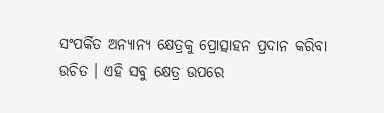ସଂପର୍କିତ ଅନ୍ୟାନ୍ୟ କ୍ଷେତ୍ରକୁ ପ୍ରୋତ୍ସାହନ ପ୍ରଦାନ କରିବା ଉଚିତ । ଏହି ସବୁ କ୍ଷେତ୍ର ଉପରେ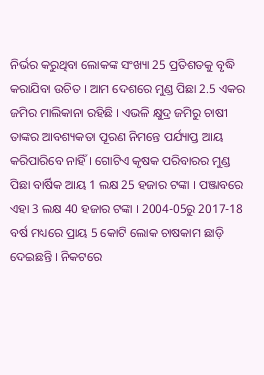ନିର୍ଭର କରୁଥିବା ଲୋକଙ୍କ ସଂଖ୍ୟା 25 ପ୍ରତିଶତକୁ ବୃଦ୍ଧି କରାଯିବା ଉଚିତ । ଆମ ଦେଶରେ ମୁଣ୍ଡ ପିଛା 2.5 ଏକର ଜମିର ମାଲିକାନା ରହିଛି । ଏଭଳି କ୍ଷୁଦ୍ର ଜମିରୁ ଚାଷୀ ତାଙ୍କର ଆବଶ୍ୟକତା ପୂରଣ ନିମନ୍ତେ ପର୍ଯ୍ୟାପ୍ତ ଆୟ କରିପାରିବେ ନାହିଁ । ଗୋଟିଏ କୃଷକ ପରିବାରର ମୁଣ୍ଡ ପିଛା ବାର୍ଷିକ ଆୟ 1 ଲକ୍ଷ 25 ହଜାର ଟଙ୍କା । ପଞ୍ଜାବରେ ଏହା 3 ଲକ୍ଷ 40 ହଜାର ଟଙ୍କା । 2004-05ରୁ 2017-18 ବର୍ଷ ମଧ୍ୟରେ ପ୍ରାୟ 5 କୋଟି ଲୋକ ଚାଷକାମ ଛାଡ଼ି ଦେଇଛନ୍ତି । ନିକଟରେ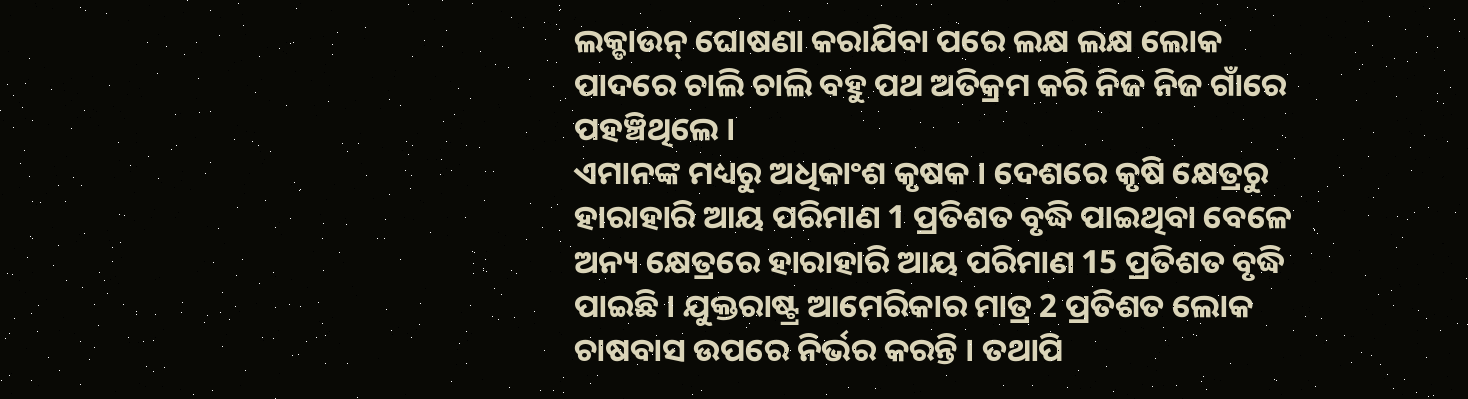ଲକ୍ଡାଉନ୍ ଘୋଷଣା କରାଯିବା ପରେ ଲକ୍ଷ ଲକ୍ଷ ଲୋକ ପାଦରେ ଚାଲି ଚାଲି ବହୁ ପଥ ଅତିକ୍ରମ କରି ନିଜ ନିଜ ଗାଁରେ ପହଞ୍ଚିଥିଲେ ।
ଏମାନଙ୍କ ମଧ୍ୟରୁ ଅଧିକାଂଶ କୃଷକ । ଦେଶରେ କୃଷି କ୍ଷେତ୍ରରୁ ହାରାହାରି ଆୟ ପରିମାଣ 1 ପ୍ରତିଶତ ବୃଦ୍ଧି ପାଇଥିବା ବେଳେ ଅନ୍ୟ କ୍ଷେତ୍ରରେ ହାରାହାରି ଆୟ ପରିମାଣ 15 ପ୍ରତିଶତ ବୃଦ୍ଧି ପାଇଛି । ଯୁକ୍ତରାଷ୍ଟ୍ର ଆମେରିକାର ମାତ୍ର 2 ପ୍ରତିଶତ ଲୋକ ଚାଷବାସ ଉପରେ ନିର୍ଭର କରନ୍ତି । ତଥାପି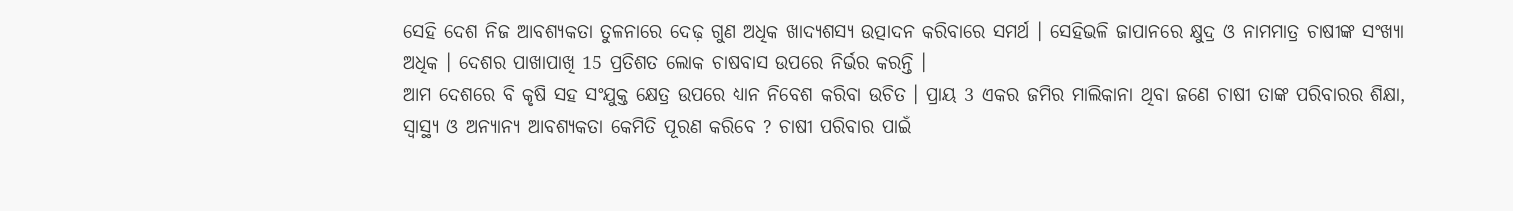ସେହି ଦେଶ ନିଜ ଆବଶ୍ୟକତା ତୁଳନାରେ ଦେଢ଼ ଗୁଣ ଅଧିକ ଖାଦ୍ୟଶସ୍ୟ ଉତ୍ପାଦନ କରିବାରେ ସମର୍ଥ । ସେହିଭଳି ଜାପାନରେ କ୍ଷୁଦ୍ର ଓ ନାମମାତ୍ର ଚାଷୀଙ୍କ ସଂଖ୍ୟା ଅଧିକ । ଦେଶର ପାଖାପାଖି 15 ପ୍ରତିଶତ ଲୋକ ଚାଷବାସ ଉପରେ ନିର୍ଭର କରନ୍ତି ।
ଆମ ଦେଶରେ ବି କୃଷି ସହ ସଂଯୁକ୍ତ କ୍ଷେତ୍ର ଉପରେ ଧ୍ୟାନ ନିବେଶ କରିବା ଉଚିତ । ପ୍ରାୟ 3 ଏକର ଜମିର ମାଲିକାନା ଥିବା ଜଣେ ଚାଷୀ ତାଙ୍କ ପରିବାରର ଶିକ୍ଷା, ସ୍ବାସ୍ଥ୍ୟ ଓ ଅନ୍ୟାନ୍ୟ ଆବଶ୍ୟକତା କେମିତି ପୂରଣ କରିବେ ? ଚାଷୀ ପରିବାର ପାଇଁ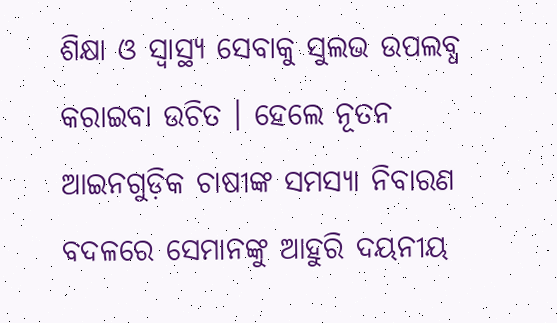ଶିକ୍ଷା ଓ ସ୍ବାସ୍ଥ୍ୟ ସେବାକୁ ସୁଲଭ ଉପଲବ୍ଧ କରାଇବା ଉଚିତ । ହେଲେ ନୂତନ ଆଇନଗୁଡ଼ିକ ଚାଷୀଙ୍କ ସମସ୍ୟା ନିବାରଣ ବଦଳରେ ସେମାନଙ୍କୁ ଆହୁରି ଦୟନୀୟ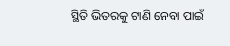ସ୍ଥିତି ଭିତରକୁ ଟାଣି ନେବା ପାଇଁ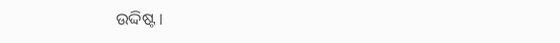ଉଦ୍ଦିଷ୍ଟ ।